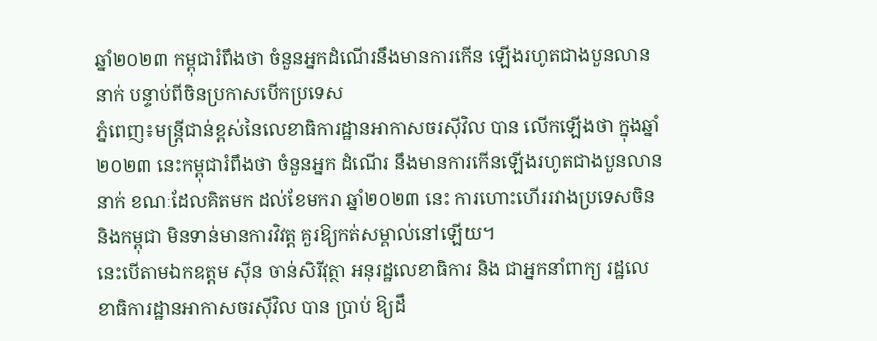ឆ្នាំ២០២៣ កម្ពុជារំពឹងថា ចំនួនអ្នកដំណើរនឹងមានការកើន ឡើងរហូតជាងបួនលាននាក់ បន្ទាប់ពីចិនប្រកាសបើកប្រទេស
ភ្នំពេញ៖មន្រ្តីជាន់ខ្ពស់នៃលេខាធិការដ្ឋានអាកាសចរស៊ីវិល បាន លើកឡើងថា ក្នុងឆ្នាំ២០២៣ នេះកម្ពុជារំពឹងថា ចំនួនអ្នក ដំណើរ នឹងមានការកើនឡើងរហូតជាងបួនលាននាក់ ខណៈដែលគិតមក ដល់ខែមករា ឆ្នាំ២០២៣ នេះ ការហោះហើររវាងប្រទេសចិន និងកម្ពុជា មិនទាន់មានការវិវត្ត គួរឱ្យកត់សម្គាល់នៅឡើយ។
នេះបើតាមឯកឧត្តម ស៊ីន ចាន់សិរីវុត្ថា អនុរដ្ឋលេខាធិការ និង ជាអ្នកនាំពាក្យ រដ្ឋលេខាធិការដ្ឋានអាកាសចរស៊ីវិល បាន ប្រាប់ ឱ្យដឹ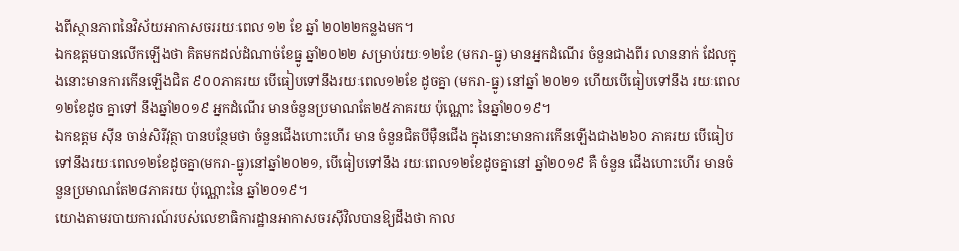ងពីស្ថានភាពនៃវិស័យអាកាសចររយៈពេល ១២ ខែ ឆ្នាំ ២០២២កន្លងមក។
ឯកឧត្តមបានលើកឡើងថា គិតមកដល់ដំណាច់ខែធ្នូ ឆ្នាំ២០២២ សម្រាប់រយៈ១២ខែ (មករា-ធ្នូ) មានអ្នកដំណើរ ចំនួនជាងពីរ លាននាក់ ដែលក្នុងនោះមានការកើនឡើងជិត ៩០០ភាគរយ បើធៀបទៅនឹងរយៈពេល១២ខែ ដូចគ្នា (មករា-ធ្នូ) នៅឆ្នាំ ២០២១ ហើយបើធៀបទៅនឹង រយៈពេល១២ខែដូច គ្នាទៅ នឹងឆ្នាំ២០១៩ អ្នកដំណើរ មានចំនួនប្រមាណតែ២៥ភាគរយ ប៉ុណ្ណោះ នៃឆ្នាំ២០១៩។
ឯកឧត្តម ស៊ីន ចាន់សិរីវុត្ថា បានបន្ថែមថា ចំនួនជើងហោះហើរ មាន ចំនួនជិតបីម៉ឺនជើង ក្នុងនោះមានការកើនឡើងជាង២៦០ ភាគរយ បើធៀបទៅនឹងរយៈពេល១២ខែដូចគ្នា(មករា-ធ្នូ)នៅឆ្នាំ២០២១, បើធៀបទៅនឹង រយៈពេល១២ខែដូចគ្នានៅ ឆ្នាំ២០១៩ គឺ ចំនួន ជើងហោះហើរ មានចំនួនប្រមាណតែ២៨ភាគរយ ប៉ុណ្ណោះនៃ ឆ្នាំ២០១៩។
យោងតាមរបាយការណ៍របស់លេខាធិការដ្ឋានអាកាសចរស៊ីវិលបានឱ្យដឹងថា កាល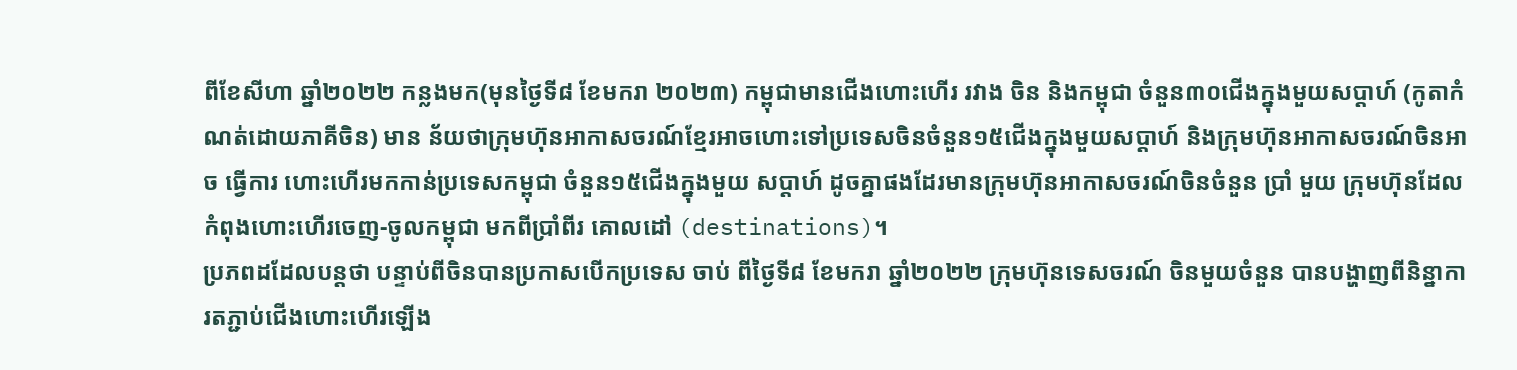ពីខែសីហា ឆ្នាំ២០២២ កន្លងមក(មុនថ្ងៃទី៨ ខែមករា ២០២៣) កម្ពុជាមានជើងហោះហើរ រវាង ចិន និងកម្ពុជា ចំនួន៣០ជើងក្នុងមួយសប្តាហ៍ (កូតាកំណត់ដោយភាគីចិន) មាន ន័យថាក្រុមហ៊ុនអាកាសចរណ៍ខ្មែរអាចហោះទៅប្រទេសចិនចំនួន១៥ជើងក្នុងមួយសប្តាហ៍ និងក្រុមហ៊ុនអាកាសចរណ៍ចិនអាច ធ្វើការ ហោះហើរមកកាន់ប្រទេសកម្ពុជា ចំនួន១៥ជើងក្នុងមួយ សប្តាហ៍ ដូចគ្នាផងដែរមានក្រុមហ៊ុនអាកាសចរណ៍ចិនចំនួន ប្រាំ មួយ ក្រុមហ៊ុនដែលកំពុងហោះហើរចេញ-ចូលកម្ពុជា មកពីប្រាំពីរ គោលដៅ (destinations)។
ប្រភពដដែលបន្តថា បន្ទាប់ពីចិនបានប្រកាសបើកប្រទេស ចាប់ ពីថ្ងៃទី៨ ខែមករា ឆ្នាំ២០២២ ក្រុមហ៊ុនទេសចរណ៍ ចិនមួយចំនួន បានបង្ហាញពីនិន្នាការតភ្ជាប់ជើងហោះហើរឡើង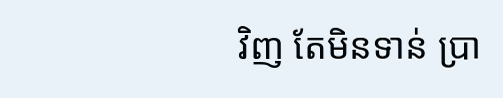វិញ តែមិនទាន់ ប្រា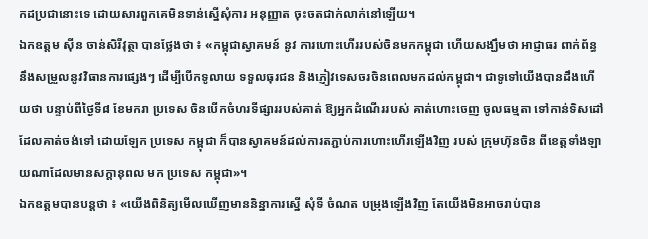កដប្រជានោះទេ ដោយសារពួកគេមិនទាន់ស្នើសុំការ អនុញ្ញាត ចុះចតជាក់លាក់នៅឡើយ។
ឯកឧត្តម ស៊ីន ចាន់សិរីវុត្ថា បានថ្លែងថា ៖ «កម្ពុជាស្វាគមន៍ នូវ ការហោះហើររបស់ចិនមកកម្ពុជា ហើយសង្ឃឹមថា អាជ្ញាធរ ពាក់ព័ន្ធ នឹងសម្រួលនូវវិធានការផ្សេងៗ ដើម្បីបើកទូលាយ ទទួលធុរជន និងភ្ញៀវទេសចរចិនពេលមកដល់កម្ពុជា។ ជាទូទៅយើងបានដឹងហើយថា បន្ទាប់ពីថ្ងៃទី៨ ខែមករា ប្រទេស ចិនបើកចំហរទីផ្សាររបស់គាត់ ឱ្យអ្នកដំណើររបស់ គាត់ហោះចេញ ចូលធម្មតា ទៅកាន់ទិសដៅដែលគាត់ចង់ទៅ ដោយឡែក ប្រទេស កម្ពុជា ក៏បានស្វាគមន៍ដល់ការតភ្ជាប់ការហោះហើរឡើងវិញ របស់ ក្រុមហ៊ុនចិន ពីខេត្តទាំងឡាយណាដែលមានសក្តានុពល មក ប្រទេស កម្ពុជា»។
ឯកឧត្តមបានបន្តថា ៖ «យើងពិនិត្យមើលឃើញមាននិន្នាការស្នើ សុំទី ចំណត បម្រុងឡើងវិញ តែយើងមិនអាចរាប់បាន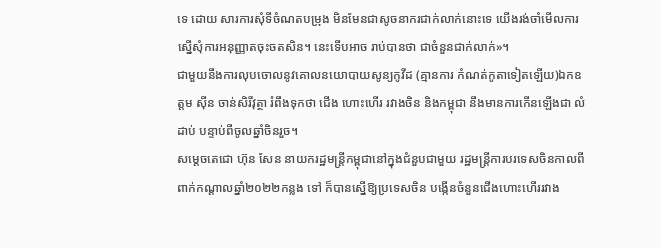ទេ ដោយ សារការសុំទីចំណតបម្រុង មិនមែនជាសូចនាករជាក់លាក់នោះទេ យើងរង់ចាំមើលការស្នើសុំការអនុញ្ញាតចុះចតសិន។ នេះទើបអាច រាប់បានថា ជាចំនួនជាក់លាក់»។
ជាមួយនឹងការលុបចោលនូវគោលនយោបាយសូន្យកូវីដ (គ្មានការ កំណត់កូតាទៀតឡើយ)ឯកឧត្តម ស៊ីន ចាន់សិរីវុត្ថា រំពឹងទុកថា ជើង ហោះហើរ រវាងចិន និងកម្ពុជា នឹងមានការកើនឡើងជា លំដាប់ បន្ទាប់ពីចូលឆ្នាំចិនរួច។
សម្ដេចតេជោ ហ៊ុន សែន នាយករដ្ឋមន្ត្រីកម្ពុជានៅក្នុងជំនួបជាមួយ រដ្ឋមន្ត្រីការបរទេសចិនកាលពីពាក់កណ្តាលឆ្នាំ២០២២កន្លង ទៅ ក៏បានស្នើឱ្យប្រទេសចិន បង្កើនចំនួនជើងហោះហើររវាង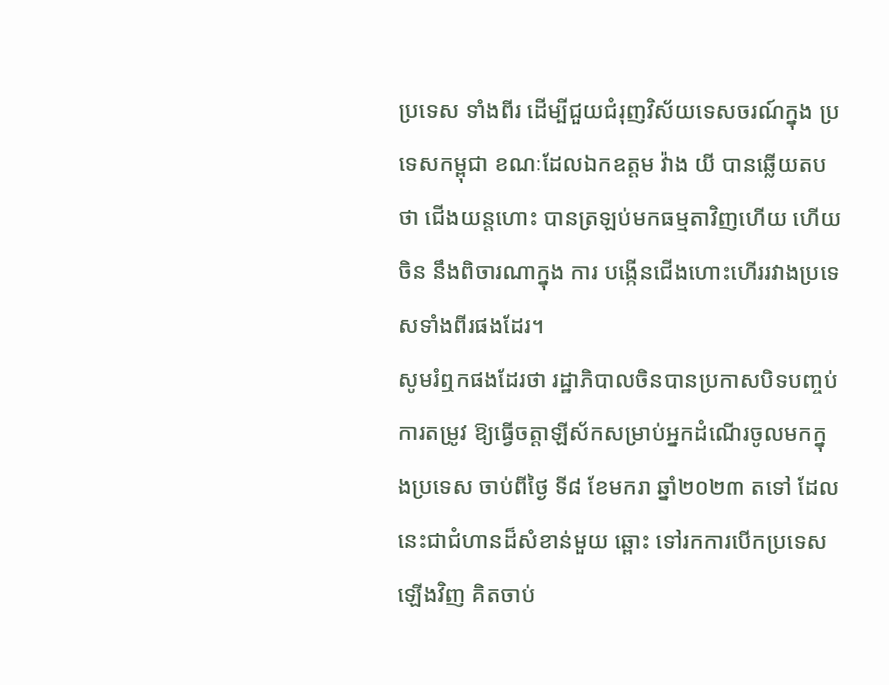ប្រទេស ទាំងពីរ ដើម្បីជួយជំរុញវិស័យទេសចរណ៍ក្នុង ប្រទេសកម្ពុជា ខណៈដែលឯកឧត្តម វ៉ាង យី បានឆ្លើយតបថា ជើងយន្តហោះ បានត្រឡប់មកធម្មតាវិញហើយ ហើយចិន នឹងពិចារណាក្នុង ការ បង្កើនជើងហោះហើររវាងប្រទេសទាំងពីរផងដែរ។
សូមរំឮកផងដែរថា រដ្ឋាភិបាលចិនបានប្រកាសបិទបញ្ចប់ ការតម្រូវ ឱ្យធ្វើចត្តាឡីស័កសម្រាប់អ្នកដំណើរចូលមកក្នុងប្រទេស ចាប់ពីថ្ងៃ ទី៨ ខែមករា ឆ្នាំ២០២៣ តទៅ ដែលនេះជាជំហានដ៏សំខាន់មួយ ឆ្ពោះ ទៅរកការបើកប្រទេសឡើងវិញ គិតចាប់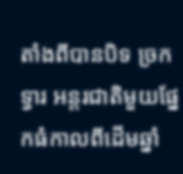តាំងពីបានបិទ ច្រក ទ្វារ អន្តរជាតិមួយផ្នែកធំកាលពីដើមឆ្នាំ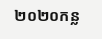២០២០កន្ល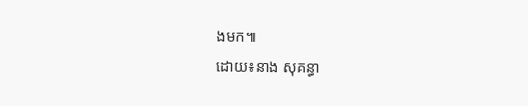ងមក៕
ដោយ៖នាង សុគន្ធា